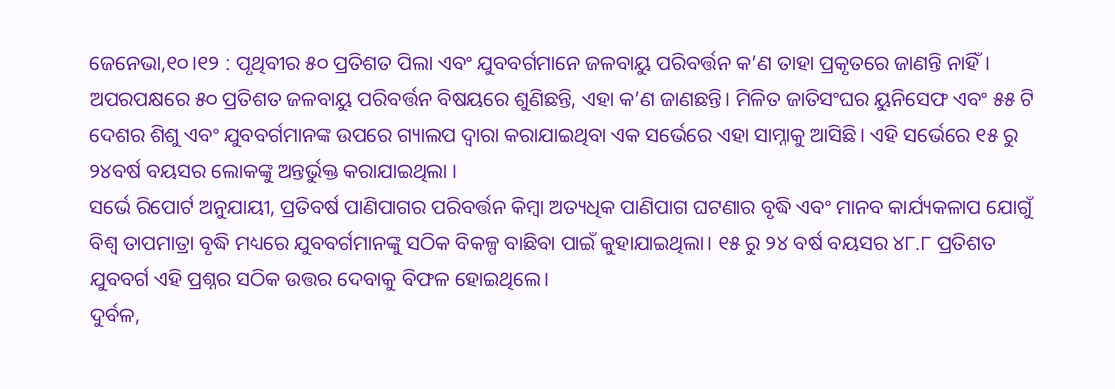ଜେନେଭା,୧୦।୧୨ : ପୃଥିବୀର ୫୦ ପ୍ରତିଶତ ପିଲା ଏବଂ ଯୁବବର୍ଗମାନେ ଜଳବାୟୁ ପରିବର୍ତ୍ତନ କ’ଣ ତାହା ପ୍ରକୃତରେ ଜାଣନ୍ତି ନାହିଁ। ଅପରପକ୍ଷରେ ୫୦ ପ୍ରତିଶତ ଜଳବାୟୁ ପରିବର୍ତ୍ତନ ବିଷୟରେ ଶୁଣିଛନ୍ତି, ଏହା କ’ଣ ଜାଣଛନ୍ତି। ମିଳିତ ଜାତିସଂଘର ୟୁନିସେଫ ଏବଂ ୫୫ ଟି ଦେଶର ଶିଶୁ ଏବଂ ଯୁବବର୍ଗମାନଙ୍କ ଉପରେ ଗ୍ୟାଲପ ଦ୍ୱାରା କରାଯାଇଥିବା ଏକ ସର୍ଭେରେ ଏହା ସାମ୍ନାକୁ ଆସିଛି। ଏହି ସର୍ଭେରେ ୧୫ ରୁ ୨୪ବର୍ଷ ବୟସର ଲୋକଙ୍କୁ ଅନ୍ତର୍ଭୁକ୍ତ କରାଯାଇଥିଲା ।
ସର୍ଭେ ରିପୋର୍ଟ ଅନୁଯାୟୀ, ପ୍ରତିବର୍ଷ ପାଣିପାଗର ପରିବର୍ତ୍ତନ କିମ୍ବା ଅତ୍ୟଧିକ ପାଣିପାଗ ଘଟଣାର ବୃଦ୍ଧି ଏବଂ ମାନବ କାର୍ଯ୍ୟକଳାପ ଯୋଗୁଁ ବିଶ୍ୱ ତାପମାତ୍ରା ବୃଦ୍ଧି ମଧ୍ୟରେ ଯୁବବର୍ଗମାନଙ୍କୁ ସଠିକ ବିକଳ୍ପ ବାଛିବା ପାଇଁ କୁହାଯାଇଥିଲା। ୧୫ ରୁ ୨୪ ବର୍ଷ ବୟସର ୪୮.୮ ପ୍ରତିଶତ ଯୁବବର୍ଗ ଏହି ପ୍ରଶ୍ନର ସଠିକ ଉତ୍ତର ଦେବାକୁ ବିଫଳ ହୋଇଥିଲେ।
ଦୁର୍ବଳ,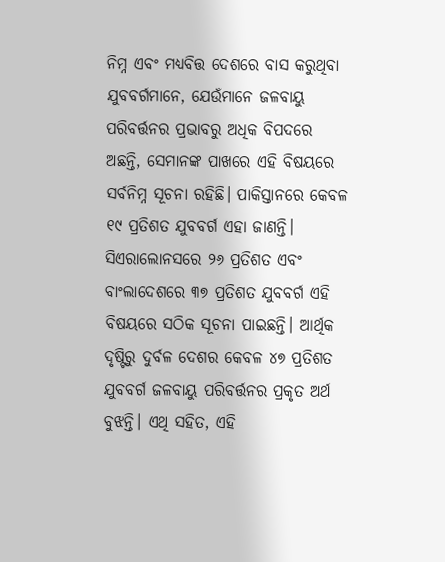ନିମ୍ନ ଏବଂ ମଧ୍ୟବିତ୍ତ ଦେଶରେ ବାସ କରୁଥିବା ଯୁବବର୍ଗମାନେ, ଯେଉଁମାନେ ଜଳବାୟୁ ପରିବର୍ତ୍ତନର ପ୍ରଭାବରୁ ଅଧିକ ବିପଦରେ ଅଛନ୍ତି, ସେମାନଙ୍କ ପାଖରେ ଏହି ବିଷୟରେ ସର୍ବନିମ୍ନ ସୂଚନା ରହିଛି। ପାକିସ୍ତାନରେ କେବଳ ୧୯ ପ୍ରତିଶତ ଯୁବବର୍ଗ ଏହା ଜାଣନ୍ତି। ସିଏରାଲୋନସରେ ୨୬ ପ୍ରତିଶତ ଏବଂ ବାଂଲାଦେଶରେ ୩୭ ପ୍ରତିଶତ ଯୁବବର୍ଗ ଏହି ବିଷୟରେ ସଠିକ ସୂଚନା ପାଇଛନ୍ତି। ଆର୍ଥିକ ଦୃଷ୍ଟିରୁ ଦୁର୍ବଳ ଦେଶର କେବଳ ୪୭ ପ୍ରତିଶତ ଯୁବବର୍ଗ ଜଳବାୟୁ ପରିବର୍ତ୍ତନର ପ୍ରକୃତ ଅର୍ଥ ବୁଝନ୍ତି। ଏଥି ସହିତ, ଏହି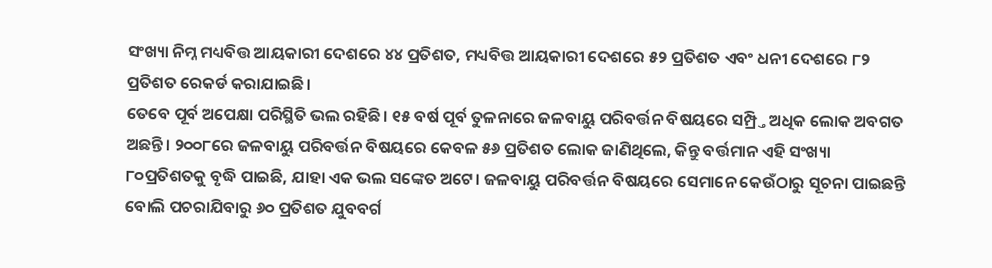ସଂଖ୍ୟା ନିମ୍ନ ମଧ୍ୟବିତ୍ତ ଆୟକାରୀ ଦେଶରେ ୪୪ ପ୍ରତିଶତ, ମଧ୍ୟବିତ୍ତ ଆୟକାରୀ ଦେଶରେ ୫୨ ପ୍ରତିଶତ ଏବଂ ଧନୀ ଦେଶରେ ୮୨ ପ୍ରତିଶତ ରେକର୍ଡ କରାଯାଇଛି।
ତେବେ ପୂର୍ବ ଅପେକ୍ଷା ପରିସ୍ଥିତି ଭଲ ରହିଛି। ୧୫ ବର୍ଷ ପୂର୍ବ ତୁଳନାରେ ଜଳବାୟୁ ପରିବର୍ତ୍ତନ ବିଷୟରେ ସମ୍ପ୍ର୍ତି ଅଧିକ ଲୋକ ଅବଗତ ଅଛନ୍ତି। ୨୦୦୮ରେ ଜଳବାୟୁ ପରିବର୍ତ୍ତନ ବିଷୟରେ କେବଳ ୫୬ ପ୍ରତିଶତ ଲୋକ ଜାଣିଥିଲେ, କିନ୍ତୁ ବର୍ତ୍ତମାନ ଏହି ସଂଖ୍ୟା ୮୦ପ୍ରତିଶତକୁ ବୃଦ୍ଧି ପାଇଛି, ଯାହା ଏକ ଭଲ ସଙ୍କେତ ଅଟେ। ଜଳବାୟୁ ପରିବର୍ତ୍ତନ ବିଷୟରେ ସେମାନେ କେଉଁଠାରୁ ସୂଚନା ପାଇଛନ୍ତି ବୋଲି ପଚରାଯିବାରୁ ୬୦ ପ୍ରତିଶତ ଯୁବବର୍ଗ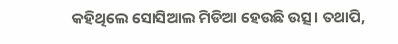କହିଥିଲେ ସୋସିଆଲ ମିଡିଆ ହେଉଛି ଉତ୍ସ। ତଥାପି,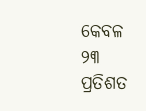କେବଳ ୨୩ ପ୍ରତିଶତ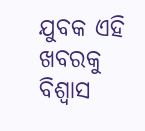ଯୁବକ ଏହି ଖବରକୁ ବିଶ୍ୱାସ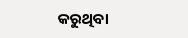କରୁଥିବା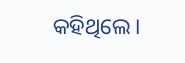କହିଥିଲେ।